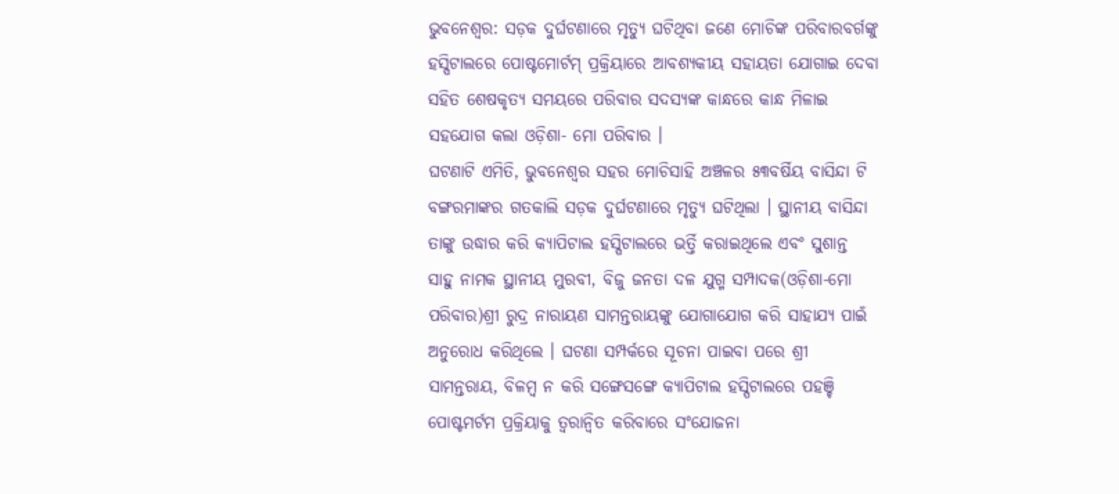ଭୁବନେଶ୍ୱର: ସଡ଼କ ଦୁର୍ଘଟଣାରେ ମୃତ୍ୟୁ ଘଟିଥିବା ଜଣେ ମୋଚିଙ୍କ ପରିବାରବର୍ଗଙ୍କୁ ହସ୍ପିଟାଲରେ ପୋଷ୍ଟମୋର୍ଟମ୍ ପ୍ରକ୍ରିୟାରେ ଆବଶ୍ୟକୀୟ ସହାୟତା ଯୋଗାଇ ଦେବା ସହିତ ଶେଷକୃତ୍ୟ ସମୟରେ ପରିବାର ସଦସ୍ୟଙ୍କ କାନ୍ଧରେ କାନ୍ଧ ମିଳାଇ ସହଯୋଗ କଲା ଓଡ଼ିଶା- ମୋ ପରିବାର ।
ଘଟଣାଟି ଏମିତି, ଭୁବନେଶ୍ୱର ସହର ମୋଚିସାହି ଅଞ୍ଚଳର ୫୩ବର୍ଷିୟ ବାସିନ୍ଦା ଟି ବଙ୍ଗରମାଙ୍କର ଗତକାଲି ସଡ଼କ ଦୁର୍ଘଟଣାରେ ମୃତ୍ୟୁ ଘଟିଥିଲା । ସ୍ଥାନୀୟ ବାସିନ୍ଦା ତାଙ୍କୁ ଉଦ୍ଧାର କରି କ୍ୟାପିଟାଲ ହସ୍ପିଟାଲରେ ଭର୍ତ୍ତି କରାଇଥିଲେ ଏବଂ ସୁଶାନ୍ତ ସାହୁ ନାମକ ସ୍ଥାନୀୟ ମୁରବୀ, ବିଜୁ ଜନତା ଦଳ ଯୁଗ୍ମ ସମ୍ପାଦକ(ଓଡ଼ିଶା-ମୋ ପରିବାର)ଶ୍ରୀ ରୁଦ୍ର ନାରାୟଣ ସାମନ୍ତରାୟଙ୍କୁ ଯୋଗାଯୋଗ କରି ସାହାଯ୍ୟ ପାଇଁ ଅନୁରୋଧ କରିଥିଲେ । ଘଟଣା ସମ୍ପର୍କରେ ସୂଚନା ପାଇବା ପରେ ଶ୍ରୀ ସାମନ୍ତରାୟ, ବିଳମ୍ବ ନ କରି ସଙ୍ଗେସଙ୍ଗେ କ୍ୟାପିଟାଲ ହସ୍ପିଟାଲରେ ପହଞ୍ଚି ପୋଷ୍ଟମର୍ଟମ ପ୍ରକ୍ରିୟାକୁ ତ୍ଵରାନ୍ୱିତ କରିବାରେ ସଂଯୋଜନା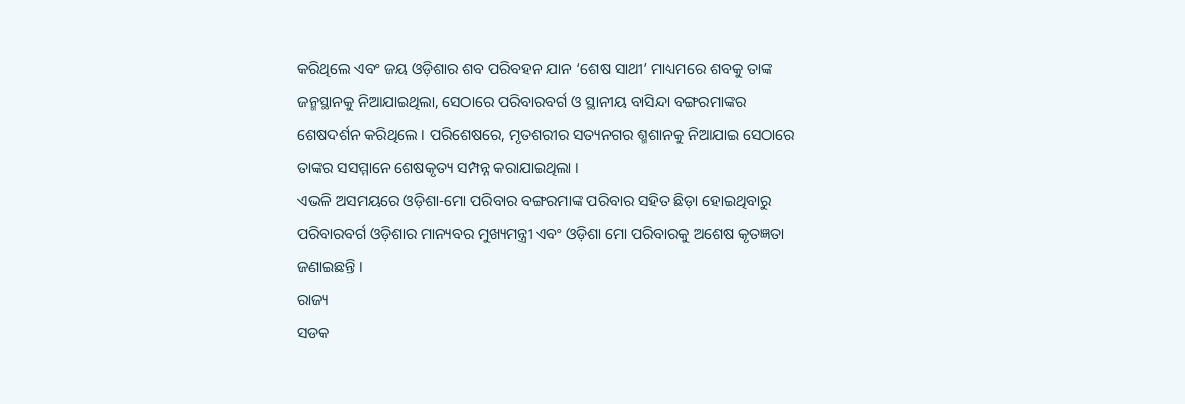କରିଥିଲେ ଏବଂ ଜୟ ଓଡ଼ିଶାର ଶବ ପରିବହନ ଯାନ ‘ଶେଷ ସାଥୀ’ ମାଧ୍ୟମରେ ଶବକୁ ତାଙ୍କ ଜନ୍ମସ୍ଥାନକୁ ନିଆଯାଇଥିଲା, ସେଠାରେ ପରିବାରବର୍ଗ ଓ ସ୍ଥାନୀୟ ବାସିନ୍ଦା ବଙ୍ଗରମାଙ୍କର ଶେଷଦର୍ଶନ କରିଥିଲେ । ପରିଶେଷରେ, ମୃତଶରୀର ସତ୍ୟନଗର ଶ୍ମଶାନକୁ ନିଆଯାଇ ସେଠାରେ ତାଙ୍କର ସସମ୍ମାନେ ଶେଷକୃତ୍ୟ ସମ୍ପନ୍ନ କରାଯାଇଥିଲା ।
ଏଭଳି ଅସମୟରେ ଓଡ଼ିଶା-ମୋ ପରିବାର ବଙ୍ଗରମାଙ୍କ ପରିବାର ସହିତ ଛିଡ଼ା ହୋଇଥିବାରୁ ପରିବାରବର୍ଗ ଓଡ଼ିଶାର ମାନ୍ୟବର ମୁଖ୍ୟମନ୍ତ୍ରୀ ଏବଂ ଓଡ଼ିଶା ମୋ ପରିବାରକୁ ଅଶେଷ କୃତଜ୍ଞତା ଜଣାଇଛନ୍ତି ।
ରାଜ୍ୟ
ସଡକ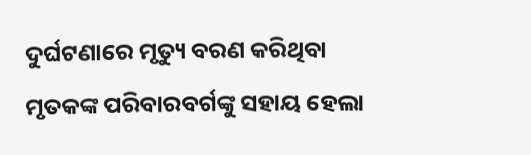ଦୁର୍ଘଟଣାରେ ମୃତ୍ୟୁ ବରଣ କରିଥିବା ମୃତକଙ୍କ ପରିବାରବର୍ଗଙ୍କୁ ସହାୟ ହେଲା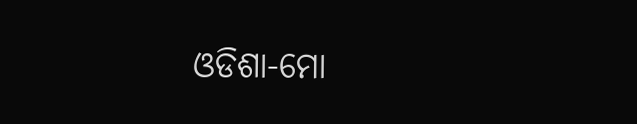ଓଡିଶା-ମୋ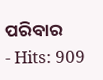ପରିବାର
- Hits: 909